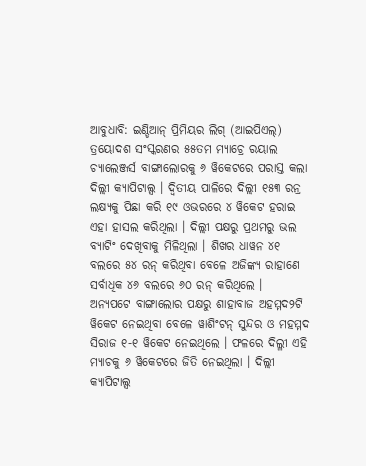ଆବୁଧାବି: ଇଣ୍ଡିଆନ୍ ପ୍ରିମିୟର ଲିଗ୍ (ଆଇପିଏଲ୍) ତ୍ରୟୋଦଶ ସଂସ୍କରଣର ୫୫ତମ ମ୍ୟାଚ୍ରେ ରୟାଲ ଚ୍ୟାଲେଞ୍ଜର୍ସ ବାଙ୍ଗାଲୋରକୁ ୬ ୱିକେଟରେ ପରାସ୍ତ କଲା ଦିଲ୍ଲୀ କ୍ୟାପିଟାଲ୍ସ । ଦ୍ବିତୀୟ ପାଳିରେ ଦିଲ୍ଲୀ ୧୫୩ ରନ୍ର ଲକ୍ଷ୍ୟକୁ ପିଛା କରି ୧୯ ଓଭରରେ ୪ ୱିକେଟ ହରାଇ ଏହା ହାସଲ କରିଥିଲା । ଦିଲ୍ଲୀ ପକ୍ଷରୁ ପ୍ରଥମରୁ ଭଲ ବ୍ୟାଟିଂ ଦେଖିବାକୁ ମିଳିଥିଲା । ଶିଖର ଧାୱନ ୪୧ ବଲରେ ୫୪ ରନ୍ କରିଥିବା ବେଳେ ଅଜିଙ୍କ୍ୟ ରାହାଣେ ସର୍ବାଧିକ ୪୬ ବଲରେ ୬୦ ରନ୍ କରିଥିଲେ ।
ଅନ୍ୟପଟେ ବାଙ୍ଗାଲୋର ପକ୍ଷରୁ ଶାହାବାଜ ଅହମ୍ମଦ୨ଟି ୱିକେଟ ନେଇଥିବା ବେଳେ ୱାଶିଂଟନ୍ ସୁନ୍ଦର ଓ ମହମ୍ମଦ ସିରାଜ ୧-୧ ୱିକେଟ ନେଇଥିଲେ । ଫଳରେ ଦିଲ୍ଳୀ ଏହି ମ୍ୟାଚକୁ ୬ ୱିକେଟରେ ଜିତି ନେଇଥିଲା । ଦିଲ୍ଲୀ କ୍ୟାପିଟାଲ୍ସ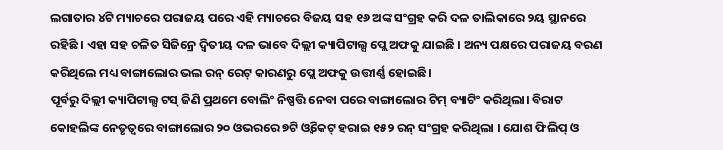ଲଗାତାର ୪ଟି ମ୍ୟାଚରେ ପରାଜୟ ପରେ ଏହି ମ୍ୟାଚରେ ବିଜୟ ସହ ୧୬ ଅଙ୍କ ସଂଗ୍ରହ କରି ଦଳ ତାଲିକାରେ ୨ୟ ସ୍ଥାନରେ ରହିଛି । ଏହା ସହ ଚଳିତ ସିଜିନ୍ରେ ଦ୍ବିତୀୟ ଦଳ ଭାବେ ଦିଲ୍ଲୀ କ୍ୟାପିଟାଲ୍ସ ପ୍ଲେ ଅଫକୁ ଯାଇଛି । ଅନ୍ୟ ପକ୍ଷରେ ପରାଜୟ ବରଣ କରିଥିଲେ ମଧ୍ୟ ବାଙ୍ଗାଲୋର ଭଲ ରନ୍ ରେଟ୍ କାରଣରୁ ପ୍ଲେ ଅଫକୁ ଉତ୍ତୀର୍ଣ୍ଣ ହୋଇଛି।
ପୂର୍ବରୁ ଦିଲ୍ଲୀ କ୍ୟାପିଟାଲ୍ସ ଟସ୍ ଜିଣି ପ୍ରଥମେ ବୋଲିଂ ନିଷ୍ପତ୍ତି ନେବା ପରେ ବାଙ୍ଗାଲୋର ଟିମ୍ ବ୍ୟାଟିଂ କରିଥିଲା। ବିରାଟ କୋହଲିଙ୍କ ନେତୃତ୍ୱରେ ବାଙ୍ଗାଲୋର ୨୦ ଓଭରରେ ୭ଟି ଓ୍ଵିକେଟ୍ ହରାଇ ୧୫୨ ରନ୍ ସଂଗ୍ରହ କରିଥିଲା । ଯୋଶ ଫିଲିପ୍ ଓ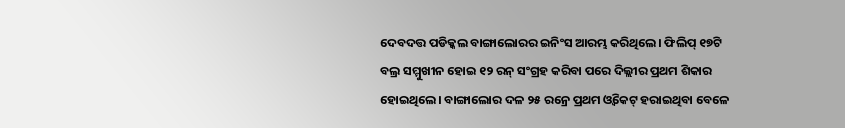ଦେବଦତ୍ତ ପଡିକ୍କଲ ବାଙ୍ଗାଲୋରର ଇନିଂସ ଆରମ୍ଭ କରିଥିଲେ। ଫିଲିପ୍ ୧୭ଟି ବଲ୍ର ସମ୍ମୁଖୀନ ହୋଇ ୧୨ ରନ୍ ସଂଗ୍ରହ କରିବା ପରେ ଦିଲ୍ଲୀର ପ୍ରଥମ ଶିକାର ହୋଇଥିଲେ। ବାଙ୍ଗାଲୋର ଦଳ ୨୫ ରନ୍ରେ ପ୍ରଥମ ଓ୍ଵିକେଟ୍ ହରାଇଥିବା ବେଳେ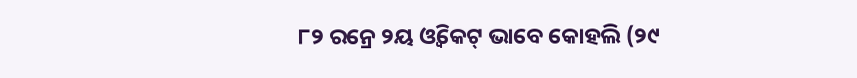୮୨ ରନ୍ରେ ୨ୟ ଓ୍ଵିକେଟ୍ ଭାବେ କୋହଲି (୨୯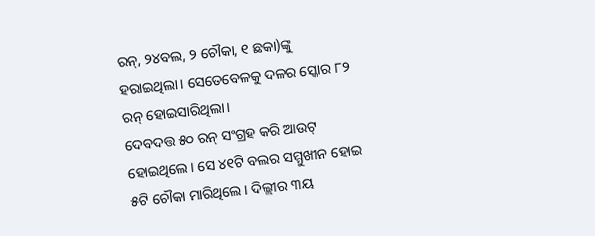ରନ୍, ୨୪ବଲ, ୨ ଚୌକା, ୧ ଛକା)ଙ୍କୁ ହରାଇଥିଲା। ସେତେବେଳକୁ ଦଳର ସ୍କୋର ୮୨ ରନ୍ ହୋଇସାରିଥିଲା।
ଦେବଦତ୍ତ ୫୦ ରନ୍ ସଂଗ୍ରହ କରି ଆଉଟ୍ ହୋଇଥିଲେ। ସେ ୪୧ଟି ବଲର ସମ୍ମୁଖୀନ ହୋଇ ୫ଟି ଚୌକା ମାରିଥିଲେ। ଦିଲ୍ଲୀର ୩ୟ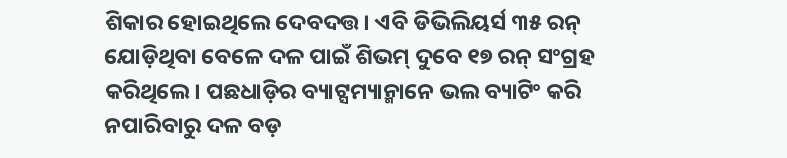ଶିକାର ହୋଇଥିଲେ ଦେବଦତ୍ତ। ଏବି ଡିଭିଲିୟର୍ସ ୩୫ ରନ୍ ଯୋଡ଼ିଥିବା ବେଳେ ଦଳ ପାଇଁ ଶିଭମ୍ ଦୁବେ ୧୭ ରନ୍ ସଂଗ୍ରହ କରିଥିଲେ। ପଛଧାଡ଼ିର ବ୍ୟାଟ୍ସମ୍ୟାନ୍ମାନେ ଭଲ ବ୍ୟାଟିଂ କରି ନପାରିବାରୁ ଦଳ ବଡ଼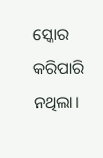ସ୍କୋର କରିପାରି ନଥିଲା।